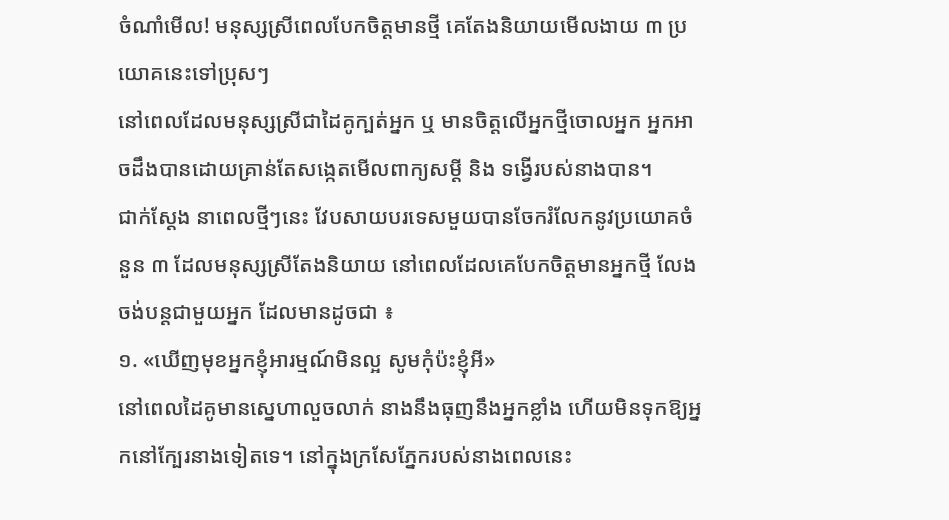ចំណាំមើល! មនុស្សស្រីពេលបែកចិត្តមានថ្មី គេតែងនិយាយមើលងាយ ៣ ប្រយោគនេះទៅប្រុសៗ
នៅពេលដែលមនុស្សស្រីជាដៃគូក្បត់អ្នក ឬ មានចិត្តលើអ្នកថ្មីចោលអ្នក អ្នកអាចដឹងបានដោយគ្រាន់តែសង្កេតមើលពាក្យសម្ដី និង ទង្វើរបស់នាងបាន។
ជាក់ស្ដែង នាពេលថ្មីៗនេះ វែបសាយបរទេសមួយបានចែករំលែកនូវប្រយោគចំនួន ៣ ដែលមនុស្សស្រីតែងនិយាយ នៅពេលដែលគេបែកចិត្តមានអ្នកថ្មី លែងចង់បន្តជាមួយអ្នក ដែលមានដូចជា ៖
១. «ឃើញមុខអ្នកខ្ញុំអារម្មណ៍មិនល្អ សូមកុំប៉ះខ្ញុំអី»
នៅពេលដៃគូមានស្នេហាលួចលាក់ នាងនឹងធុញនឹងអ្នកខ្លាំង ហើយមិនទុកឱ្យអ្នកនៅក្បែរនាងទៀតទេ។ នៅក្នុងក្រសែភ្នែករបស់នាងពេលនេះ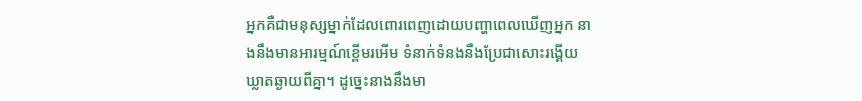អ្នកគឺជាមនុស្សម្នាក់ដែលពោរពេញដោយបញ្ហាពេលឃើញអ្នក នាងនឹងមានអារម្មណ៍ខ្ពើមរអើម ទំនាក់ទំនងនឹងប្រែជាសោះរង្គើយ ឃ្លាតឆ្ងាយពីគ្នា។ ដូច្នេះនាងនឹងមា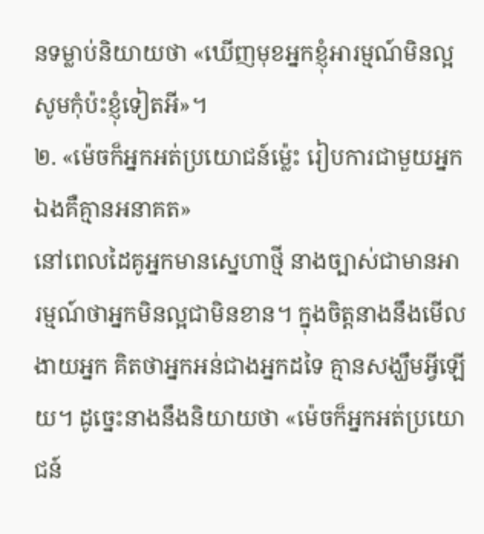នទម្លាប់និយាយថា «ឃើញមុខអ្នកខ្ញុំអារម្មណ៍មិនល្អ សូមកុំប៉ះខ្ញុំទៀតអី»។
២. «ម៉េចក៏អ្នកអត់ប្រយោជន៍ម្ល៉េះ រៀបការជាមួយអ្នកឯងគឺគ្មានអនាគត»
នៅពេលដៃគូអ្នកមានស្នេហាថ្មី នាងច្បាស់ជាមានអារម្មណ៍ថាអ្នកមិនល្អជាមិនខាន។ ក្នុងចិត្តនាងនឹងមើលងាយអ្នក គិតថាអ្នកអន់ជាងអ្នកដទៃ គ្មានសង្ឃឹមអ្វីឡើយ។ ដូច្នេះនាងនឹងនិយាយថា «ម៉េចក៏អ្នកអត់ប្រយោជន៍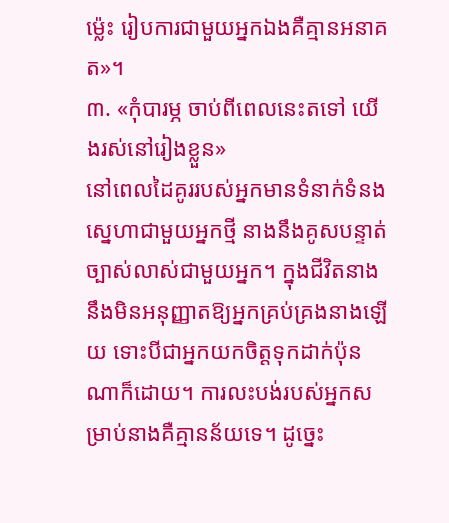ម្ល៉េះ រៀបការជាមួយអ្នកឯងគឺគ្មានអនាគត»។
៣. «កុំបារម្ភ ចាប់ពីពេលនេះតទៅ យើងរស់នៅរៀងខ្លួន»
នៅពេលដៃគូររបស់អ្នកមានទំនាក់ទំនងស្នេហាជាមួយអ្នកថ្មី នាងនឹងគូសបន្ទាត់ច្បាស់លាស់ជាមួយអ្នក។ ក្នុងជីវិតនាងនឹងមិនអនុញ្ញាតឱ្យអ្នកគ្រប់គ្រងនាងឡើយ ទោះបីជាអ្នកយកចិត្តទុកដាក់ប៉ុនណាក៏ដោយ។ ការលះបង់របស់អ្នកសម្រាប់នាងគឺគ្មានន័យទេ។ ដូច្នេះ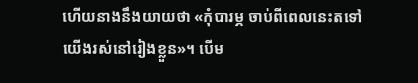ហើយនាងនឹងយាយថា «កុំបារម្ភ ចាប់ពីពេលនេះតទៅ យើងរស់នៅរៀងខ្លួន»។ បើម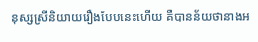នុស្សស្រីនិយាយរឿងបែបនេះហើយ គឺបានន័យថានាងអ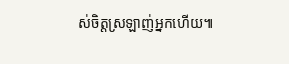ស់ចិត្តស្រឡាញ់អ្នកហើយ៕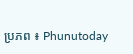ប្រភព ៖ Phunutoday